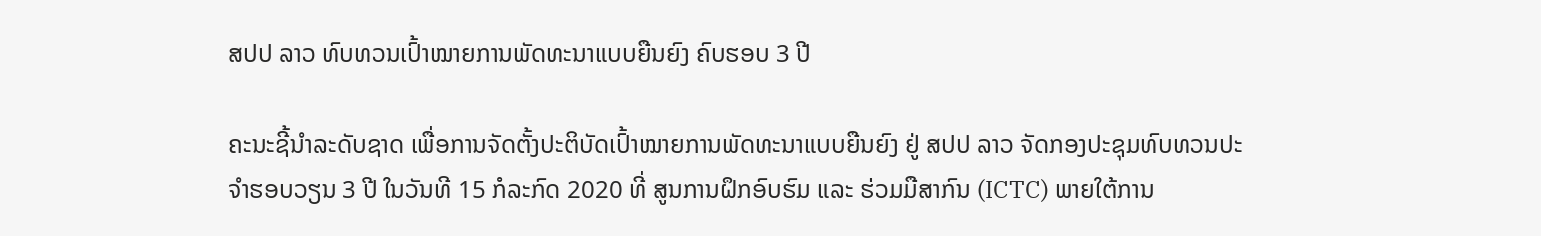ສປປ ລາວ ທົບທວນເປົ້າໝາຍການພັດທະນາແບບຍືນຍົງ ຄົບຮອບ 3 ປີ

ຄະນະຊີ້ນຳລະດັບຊາດ ເພື່ອການຈັດຕັ້ງປະຕິບັດເປົ້າໝາຍການພັດທະນາແບບຍືນຍົງ ຢູ່ ສປປ ລາວ ຈັດກອງປະຊຸມທົບທວນປະຈຳຮອບວຽນ 3 ປີ ໃນວັນທີ 15 ກໍລະກົດ 2020 ທີ່ ສູນການຝຶກອົບຮົມ ແລະ ຮ່ວມມືສາກົນ (ICTC) ພາຍໃຕ້ການ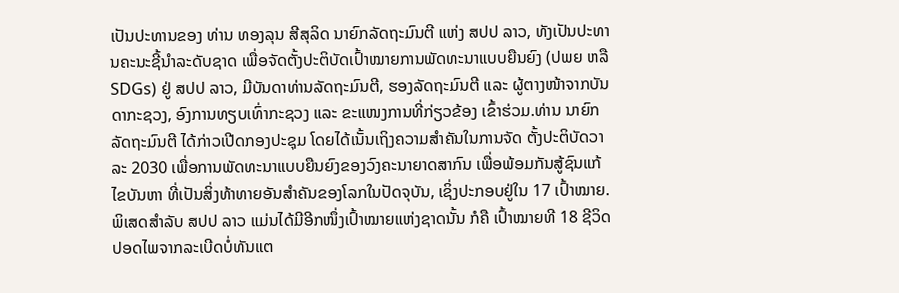ເປັນປະທານຂອງ ທ່ານ ທອງລຸນ ສີສຸລິດ ນາຍົກລັດຖະມົນຕີ ແຫ່ງ ສປປ ລາວ, ທັງເປັນປະທານຄະນະຊີ້ນໍາລະດັບຊາດ ເພື່ອຈັດຕັ້ງປະຕິບັດເປົ້າໝາຍການພັດທະນາແບບຍືນຍົງ (ປພຍ ຫລື SDGs) ຢູ່ ສປປ ລາວ, ມີບັນດາທ່ານລັດຖະມົນຕີ, ຮອງລັດຖະມົນຕີ ແລະ ຜູ້ຕາງໜ້າຈາກບັນ ດາກະຊວງ, ອົງການທຽບເທົ່າກະຊວງ ແລະ ຂະແໜງການທີ່ກ່ຽວຂ້ອງ ເຂົ້າຮ່ວມ.ທ່ານ ນາຍົກລັດຖະມົນຕີ ໄດ້ກ່າວເປີດກອງປະຊຸມ ໂດຍໄດ້ເນັ້ນເຖິງຄວາມສຳຄັນໃນການຈັດ ຕັ້ງປະຕິບັດວາລະ 2030 ເພື່ອການພັດທະນາແບບຍືນຍົງຂອງວົງຄະນາຍາດສາກົນ ເພື່ອພ້ອມກັນສູ້ຊົນແກ້ໄຂບັນຫາ ທີ່ເປັນສິ່ງທ້າທາຍອັນສຳຄັນຂອງໂລກໃນປັດຈຸບັນ, ເຊິ່ງປະກອບຢູ່ໃນ 17 ເປົ້າໝາຍ. ພິເສດສໍາລັບ ສປປ ລາວ ແມ່ນໄດ້ມີອີກໜຶ່ງເປົ້າໝາຍແຫ່ງຊາດນັ້ນ ກໍຄື ເປົ້າໝາຍທີ 18 ຊີວິດປອດໄພຈາກລະເບີດບໍ່ທັນແຕ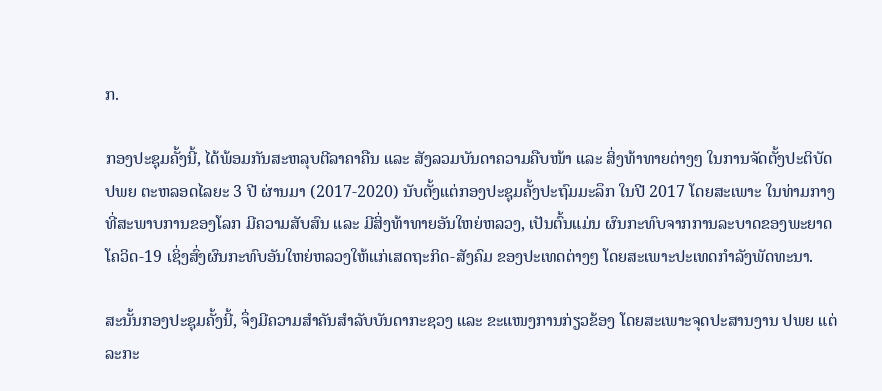ກ.

ກອງປະຊຸມຄັ້ງນີ້, ໄດ້ພ້ອມກັນສະຫລຸບຕີລາຄາຄືນ ແລະ ສັງລວມບັນດາຄວາມຄືບໜ້າ ແລະ ສິ່ງທ້າທາຍຕ່າງໆ ໃນການຈັດຕັ້ງປະຕິບັດ ປພຍ ຕະຫລອດໄລຍະ 3 ປີ ຜ່ານມາ (2017-2020) ນັບຕັ້ງແຕ່ກອງປະຊຸມຄັ້ງປະຖົມມະລຶກ ໃນປີ 2017 ໂດຍສະເພາະ ໃນທ່າມກາງທີ່ສະພາບການຂອງໂລກ ມີຄວາມສັບສົນ ແລະ ມີສິ່ງທ້າທາຍອັນໃຫຍ່ຫລວງ, ເປັນຕົ້ນແມ່ນ ຜົນກະທົບຈາກການລະບາດຂອງພະຍາດ ໂຄວິດ-19 ເຊິ່ງສົ່ງຜົນກະທົບອັນໃຫຍ່ຫລວງໃຫ້ແກ່ເສດຖະກິດ-ສັງຄົມ ຂອງປະເທດຕ່າງໆ ໂດຍສະເພາະປະເທດກຳລັງພັດທະນາ.

ສະນັ້ນກອງປະຊຸມຄັ້ງນີ້, ຈຶ່ງມີຄວາມສໍາຄັນສໍາລັບບັນດາກະຊວງ ແລະ ຂະແໜງການກ່ຽວຂ້ອງ ໂດຍສະເພາະຈຸດປະສານງານ ປພຍ ແຕ່ລະກະ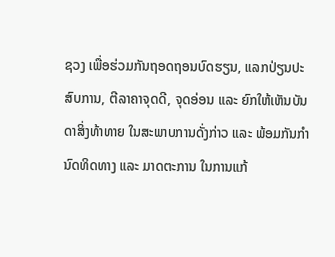ຊວງ ເພື່ອຮ່ວມກັນຖອດຖອນບົດຮຽນ, ແລກປ່ຽນປະສົບການ, ຕີລາຄາຈຸດດີ, ຈຸດອ່ອນ ແລະ ຍົກໃຫ້ເຫັນບັນດາສິ່ງທ້າທາຍ ໃນສະພາບການດັ່ງກ່າວ ແລະ ພ້ອມກັນກຳນົດທິດທາງ ແລະ ມາດຕະການ ໃນການແກ້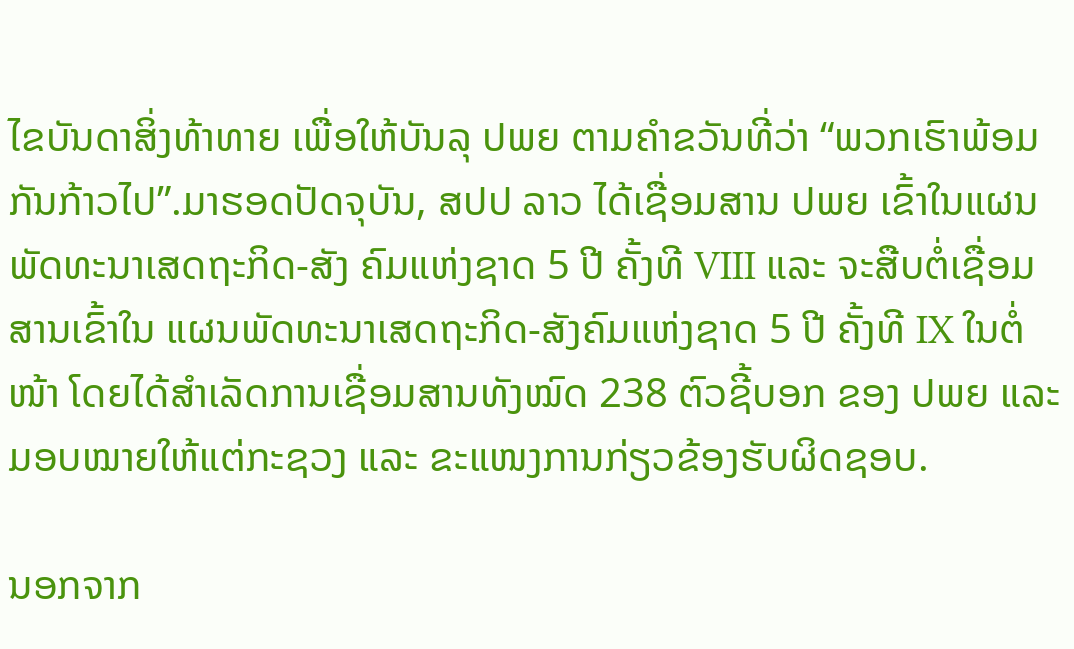ໄຂບັນດາສິ່ງທ້າທາຍ ເພື່ອໃຫ້ບັນລຸ ປພຍ ຕາມຄຳຂວັນທີ່ວ່າ “ພວກເຮົາພ້ອມກັນກ້າວໄປ”.ມາຮອດປັດຈຸບັນ, ສປປ ລາວ ໄດ້ເຊື່ອມສານ ປພຍ ເຂົ້າໃນແຜນພັດທະນາເສດຖະກິດ-ສັງ ຄົມແຫ່ງຊາດ 5 ປີ ຄັ້ງທີ VIII ແລະ ຈະສືບຕໍ່ເຊື່ອມສານເຂົ້າໃນ ແຜນພັດທະນາເສດຖະກິດ-ສັງຄົມແຫ່ງຊາດ 5 ປີ ຄັ້ງທີ IX ໃນຕໍ່ໜ້າ ໂດຍໄດ້ສຳເລັດການເຊື່ອມສານທັງໝົດ 238 ຕົວຊີ້ບອກ ຂອງ ປພຍ ແລະ ມອບໝາຍໃຫ້ແຕ່ກະຊວງ ແລະ ຂະແໜງການກ່ຽວຂ້ອງຮັບຜິດຊອບ.

ນອກຈາກ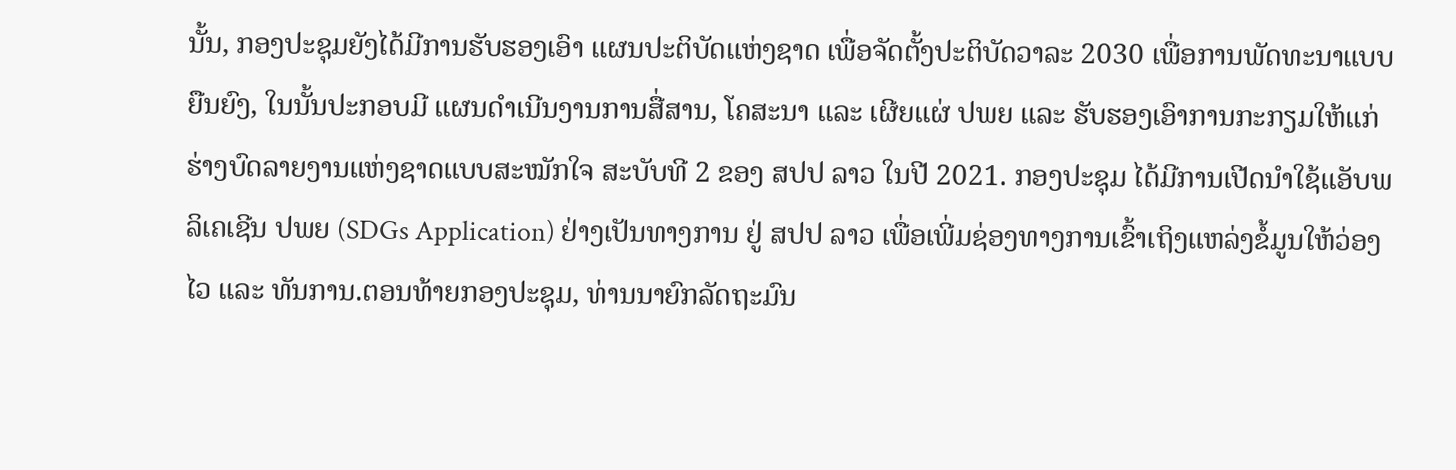ນັ້ນ, ກອງປະຊຸມຍັງໄດ້ມີການຮັບຮອງເອົາ ແຜນປະຕິບັດແຫ່ງຊາດ ເພື່ອຈັດຕັ້ງປະຕິບັດວາລະ 2030 ເພື່ອການພັດທະນາແບບຍືນຍົງ, ໃນນັ້ນປະກອບມີ ແຜນດໍາເນີນງານການສື່ສານ, ໂຄສະນາ ແລະ ເຜີຍແຜ່ ປພຍ ແລະ ຮັບຮອງເອົາການກະກຽມໃຫ້ແກ່ ຮ່າງບົດລາຍງານແຫ່ງຊາດແບບສະໝັກໃຈ ສະບັບທີ 2 ຂອງ ສປປ ລາວ ໃນປີ 2021. ກອງປະຊຸມ ໄດ້ມີການເປີດນຳໃຊ້ແອັບພລິເຄເຊີນ ປພຍ (SDGs Application) ຢ່າງເປັນທາງການ ຢູ່ ສປປ ລາວ ເພື່ອເພີ່ມຊ່ອງທາງການເຂົ້າເຖິງແຫລ່ງຂໍ້ມູນໃຫ້ວ່ອງໄວ ແລະ ທັນການ.ຕອນທ້າຍກອງປະຊຸມ, ທ່ານນາຍົກລັດຖະມົນ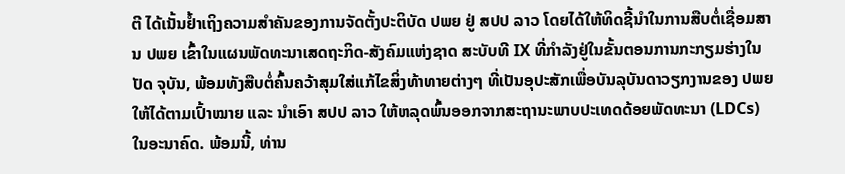ຕີ ໄດ້ເນັ້ນຢ້ຳເຖິງຄວາມສຳຄັນຂອງການຈັດຕັ້ງປະຕິບັດ ປພຍ ຢູ່ ສປປ ລາວ ໂດຍໄດ້ໃຫ້ທິດຊີ້ນຳໃນການສືບຕໍ່ເຊື່ອມສານ ປພຍ ເຂົ້າໃນແຜນພັດທະນາເສດຖະກິດ-ສັງຄົມແຫ່ງຊາດ ສະບັບທີ IX ທີ່ກຳລັງຢູ່ໃນຂັ້ນຕອນການກະກຽມຮ່າງໃນປັດ ຈຸບັນ, ພ້ອມທັງສືບຕໍ່ຄົ້ນຄວ້າສຸມໃສ່ແກ້ໄຂສິ່ງທ້າທາຍຕ່າງໆ ທີ່ເປັນອຸປະສັກເພື່ອບັນລຸບັນດາວຽກງານຂອງ ປພຍ ໃຫ້ໄດ້ຕາມເປົ້າໝາຍ ແລະ ນຳເອົາ ສປປ ລາວ ໃຫ້ຫລຸດພົ້ນອອກຈາກສະຖານະພາບປະເທດດ້ອຍພັດທະນາ (LDCs) ໃນອະນາຄົດ. ພ້ອມນີ້, ທ່ານ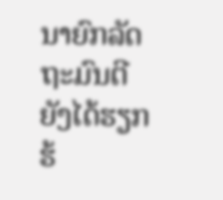ນາຍົກລັດຖະມົນຕີ ຍັງໄດ້ຮຽກຮ້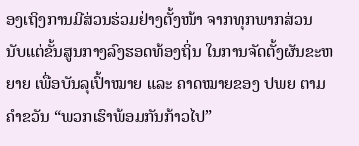ອງເຖິງການມີສ່ວນຮ່ວມຢ່າງຕັ້ງໜ້າ ຈາກທຸກພາກສ່ວນ ນັບແຕ່ຂັ້ນສູນກາງລົງຮອດທ້ອງຖິ່ນ ໃນການຈັດຕັ້ງຜັນຂະຫຍາຍ ເພື່ອບັນລຸເປົ້າໝາຍ ແລະ ຄາດໝາຍຂອງ ປພຍ ຕາມຄຳຂວັນ “ພວກເຮົາພ້ອມກັນກ້າວໄປ”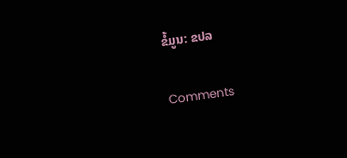ຂໍ້ມູນ: ຂປລ

Comments